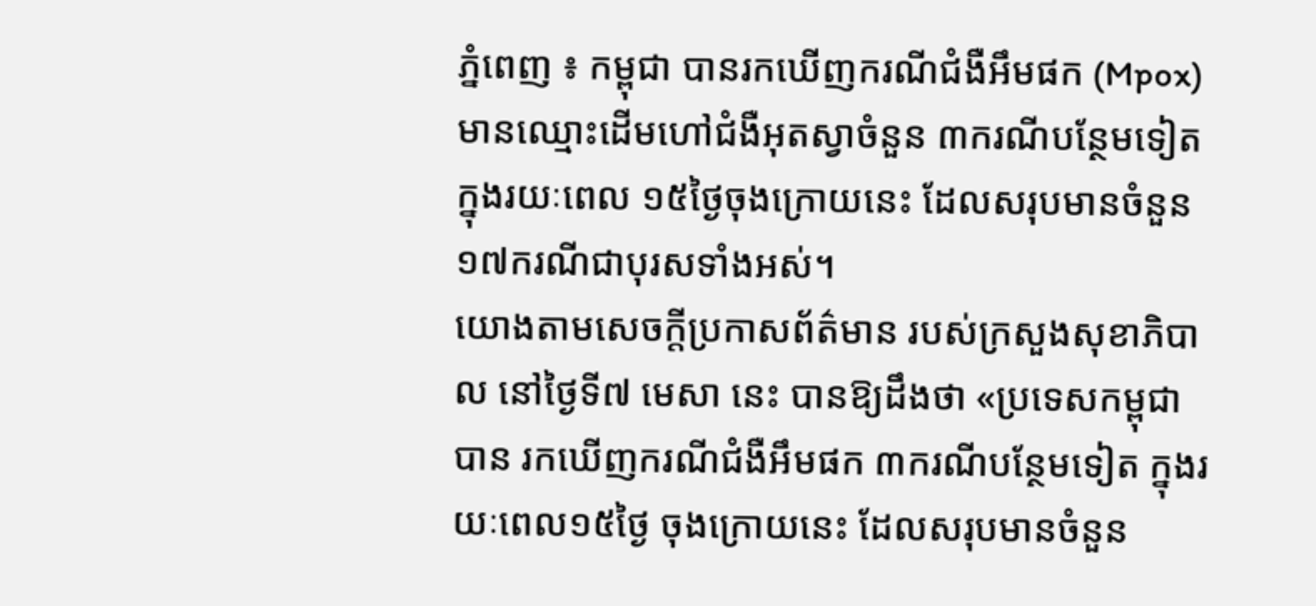ភ្នំពេញ ៖ កម្ពុជា បានរកឃើញករណីជំងឺអឹមផក (Mpox) មានឈ្មោះដើមហៅជំងឺអុតស្វាចំនួន ៣ករណីបន្ថែមទៀត ក្នុងរយៈពេល ១៥ថ្ងៃចុងក្រោយនេះ ដែលសរុបមានចំនួន ១៧ករណីជាបុរសទាំងអស់។
យោងតាមសេចក្តីប្រកាសព័ត៌មាន របស់ក្រសួងសុខាភិបាល នៅថ្ងៃទី៧ មេសា នេះ បានឱ្យដឹងថា «ប្រទេសកម្ពុជា បាន រកឃើញករណីជំងឺអឹមផក ៣ករណីបន្ថែមទៀត ក្នុងរយៈពេល១៥ថ្ងៃ ចុងក្រោយនេះ ដែលសរុបមានចំនួន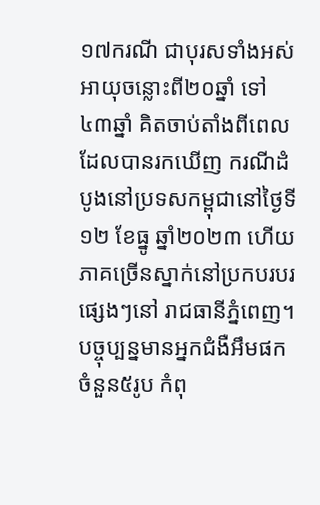១៧ករណី ជាបុរសទាំងអស់ អាយុចន្លោះពី២០ឆ្នាំ ទៅ៤៣ឆ្នាំ គិតចាប់តាំងពីពេលដែលបានរកឃើញ ករណីដំបូងនៅប្រទសកម្ពុជានៅថ្ងៃទី១២ ខែធ្នូ ឆ្នាំ២០២៣ ហើយភាគច្រើនស្នាក់នៅប្រកបរបរផ្សេងៗនៅ រាជធានីភ្នំពេញ។ បច្ចុប្បន្នមានអ្នកជំងឺអឹមផក ចំនួន៥រូប កំពុ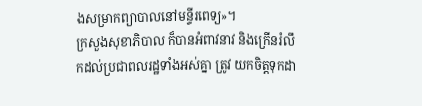ងសម្រាកព្យាបាលនៅមន្ទីរពេទ្យ»។
ក្រសួងសុខាភិបាល ក៏បានអំពាវនាវ និងក្រើនរំលឹកដល់ប្រជាពលរដ្ឋទាំងអស់គ្នា ត្រូវ យកចិត្តទុកដា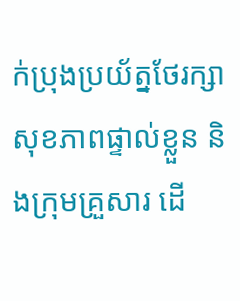ក់ប្រុងប្រយ័ត្នថែរក្សាសុខភាពផ្ទាល់ខ្លួន និងក្រុមគ្រួសារ ដើ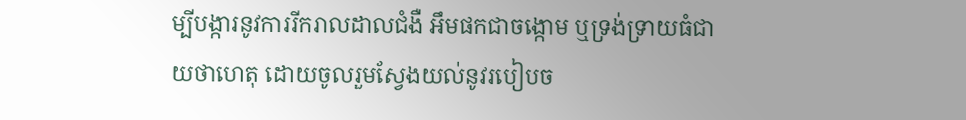ម្បីបង្ការនូវការរីករាលដាលជំងឺ អឹមផកជាចង្កោម ឬទ្រង់ទ្រាយធំជាយថាហេតុ ដោយចូលរួមស្វែងយល់នូវរបៀបច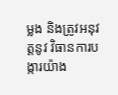ម្លង និងត្រូវអនុវត្តនូវ វិធានការបង្ការយ៉ាង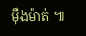ម៉ឺងម៉ាត់ ៕